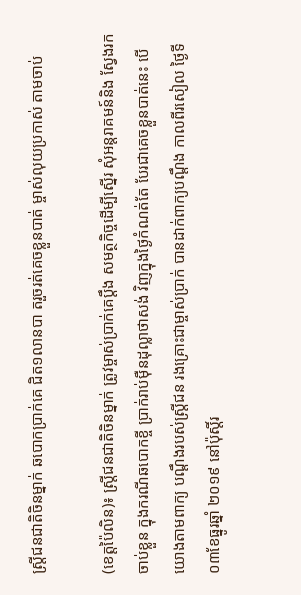ស្ត្រីជនជាតិចិនម្នាក់ ឆបោកប្រាក់គេ ជិត១លានបា តរួចរត់គេចខ្លួនបាត់ ម្ចាស់លុយប្រកាស់ តាមចាប់

(ខេត្តប៉ៃលិន)៖ ស្ត្រីជនជាតិចិនម្នាក់ ត្រូវម្ចាស់ប្រាក់គេប្តឹង សមត្ថកិច្ចដើម្បីស្នើរ សុំអន្តរាគមន៍និង ស្វែងរកចាប់ខ្លួន ក្នុងករណីឆបោកខ្ចី ប្រាក់រាប់ម៉ឺនដុល្លាថាសង់ វិញក្នុងថ្ងៃកំណត់តែ បែរជាគេចខ្លួនបាត់នេះ បើយោងតាមពាក្យ បណ្តឹងរបស់ស្ត្រីជន រងគ្រោះជាម្ចាស់ប្រាក់ បានដាក់ពាក្យបណ្តឹង កាលពីរសៀល ថ្ងៃទី០៣ខែធ្នូរឆ្នាំ ២០១៩ នៅប៉ុស្តិ៍រ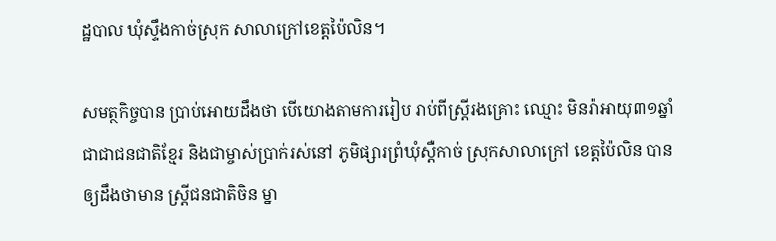ដ្ឋបាល ឃុំស្ទឹងកាច់ស្រុក សាលាក្រៅខេត្តប៉ៃលិន។

សមត្ថកិច្ចបាន ប្រាប់អោយដឹងថា បើយោងតាមការរៀប រាប់ពីស្ត្រីរងគ្រោះ ឈ្មោះ មិនរ៉ាអាយុ៣១ឆ្នាំ ជាជាជនជាតិខ្មែរ និងជាម្ចាស់ប្រាក់រស់នៅ ភូមិផ្សារព្រំឃុំស្តឺកាច់ ស្រុកសាលាក្រៅ ខេត្តប៉ៃលិន បានឲ្យដឹងថាមាន ស្ត្រីជនជាតិចិន ម្នា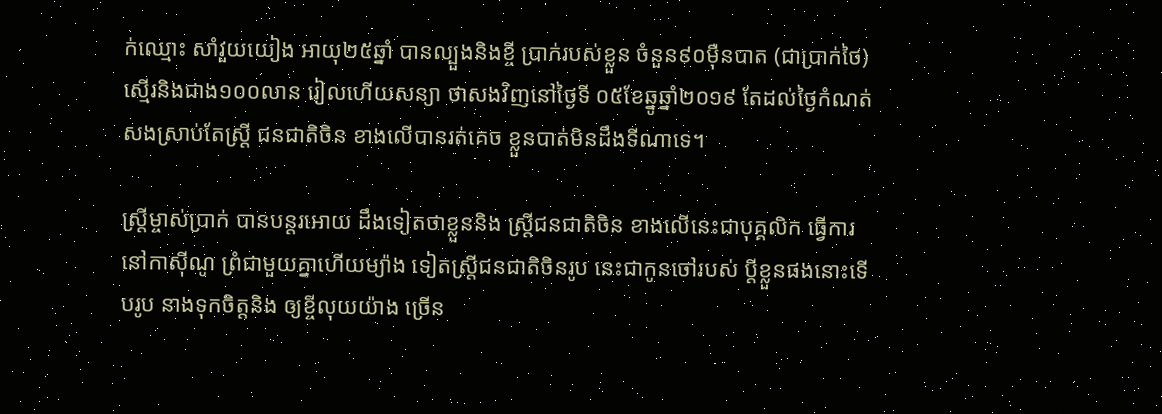ក់ឈ្មោះ សាំវួយយៀង អាយុ២៥ឆ្នាំ បានល្បួងនិងខ្ចី ប្រាក់របស់ខ្លួន ចំនួន៩០ម៉ឺនបាត (ជាប្រាក់ថៃ) ស្មើរនិងជាង១០០លាន រៀលហើយសន្យា ថាសងវិញនៅថ្ងៃទី ០៥ខែឆ្នូឆ្នាំ២០១៩ តែដល់ថ្ងៃកំណត់ សងស្រាប់តែស្ត្រី ជនជាតិចិន ខាងលើបានរត់គេច ខ្លួនបាត់មិនដឹងទីណាទេ។

ស្ត្រីម្ចាស់ប្រាក់ បានបន្តរអោយ ដឹងទៀតថាខ្លួននិង ស្ត្រីជនជាតិចិន ខាងលើនេះជាបុគ្គលិក ធ្វើការនៅកាស៊ីណូ ព្រំជាមួយគ្នាហើយម្យ៉ាង ទៀតស្ត្រីជនជាតិចិនរូប នេះជាកូនចៅរបស់ ប្តីខ្លួនផងនោះទើបរូប នាងទុកចិត្តនិង ឲ្យខ្ចីលុយយ៉ាង ច្រើន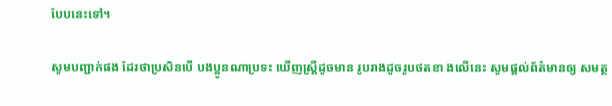បែបនេះទៅ។

សូមបញ្ជាក់ផង ដែរថាប្រសិនបើ បងប្អូនណាប្រទះ ឃើញស្រ្តីដូចមាន រូបរាងដូចរូបថតខា ងលើនេះ សូមផ្តល់ព័ត៌មានឲ្យ សមត្ថ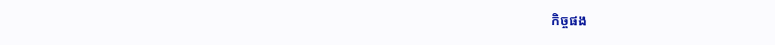កិច្ចផង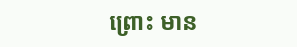ព្រោះ មាន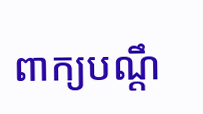ពាក្យបណ្តឹ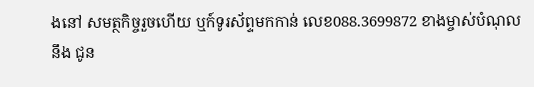ងនៅ សមត្ថកិច្ចរួចហើយ ឬក៍ទូរស័ព្ទមកកាន់ លេខ088.3699872 ខាងម្ចាស់បំណុលនឹង ជូន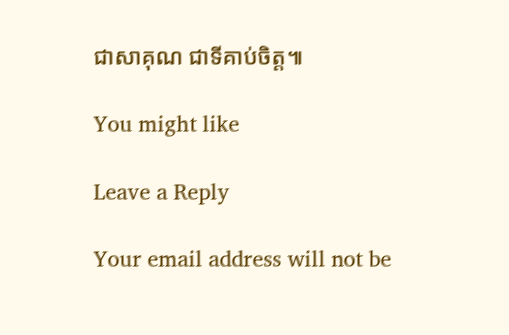ជាសាគុណ ជាទីគាប់ចិត្ត៕

You might like

Leave a Reply

Your email address will not be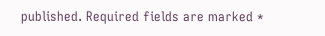published. Required fields are marked *